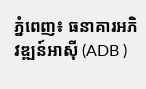ភ្នំពេញ៖ ធនាគារអភិវឌ្ឍន៍អាស៊ី (ADB )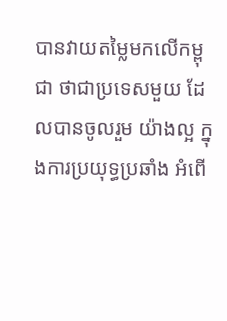បានវាយតម្លៃមកលើកម្ពុជា ថាជាប្រទេសមួយ ដែលបានចូលរួម យ៉ាងល្អ ក្នុងការប្រយុទ្ធប្រឆាំង អំពើ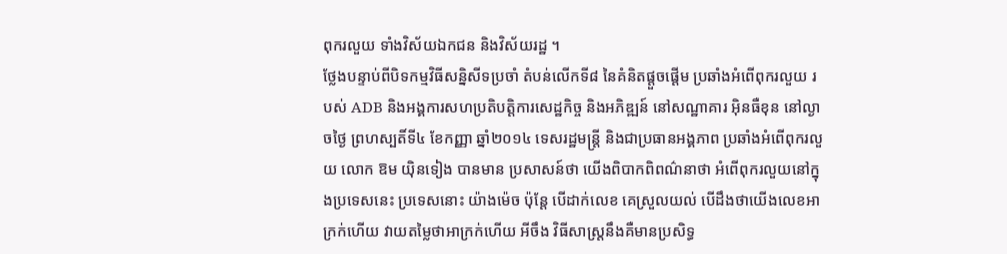ពុករលួយ ទាំងវិស័យឯកជន និងវិស័យរដ្ឋ ។
ថ្លែងបន្ទាប់ពីបិទកម្មវិធីសន្និសីទប្រចាំ តំបន់លើកទី៨ នៃគំនិតផ្តួចផ្តើម ប្រឆាំងអំពើពុករលួយ របស់ ADB និងអង្គការសហប្រតិបត្តិការសេដ្ឋកិច្ច និងអភិឌ្ឍន៍ នៅសណ្ឋាគារ អ៊ិនធឺខុន នៅល្ងាចថ្ងៃ ព្រហស្បតិ៍ទី៤ ខែកញ្ញា ឆ្នាំ២០១៤ ទេសរដ្ឋមន្ត្រី និងជាប្រធានអង្គភាព ប្រឆាំងអំពើពុករលួយ លោក ឱម យ៉ិនទៀង បានមាន ប្រសាសន៍ថា យើងពិបាកពិពណ៌នាថា អំពើពុករលួយនៅក្នុងប្រទេសនេះ ប្រទេសនោះ យ៉ាងម៉េច ប៉ុន្តែ បើដាក់លេខ គេស្រួលយល់ បើដឹងថាយើងលេខអាក្រក់ហើយ វាយតម្លៃថាអាក្រក់ហើយ អីចឹង វិធីសាស្ត្រនឹងគឺមានប្រសិទ្ធ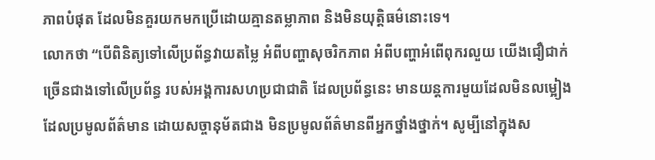ភាពបំផុត ដែលមិនគួរយកមកប្រើដោយគ្មានតម្លាភាព និងមិនយុត្តិធម៌នោះទេ។
លោកថា “បើពិនិត្យទៅលើប្រព័ន្ធវាយតម្លៃ អំពីបញ្ហាសុចរិកភាព អំពីបញ្ហាអំពើពុករលួយ យើងជឿជាក់ ច្រើនជាងទៅលើប្រព័ន្ធ របស់អង្គការសហប្រជាជាតិ ដែលប្រព័ន្ធនេះ មានយន្តការមួយដែលមិនលម្អៀង ដែលប្រមូលព័ត៌មាន ដោយសច្ចានុម័តជាង មិនប្រមូលព័ត៌មានពីអ្នកថ្នាំងថ្នាក់។ សូម្បីនៅក្នុងស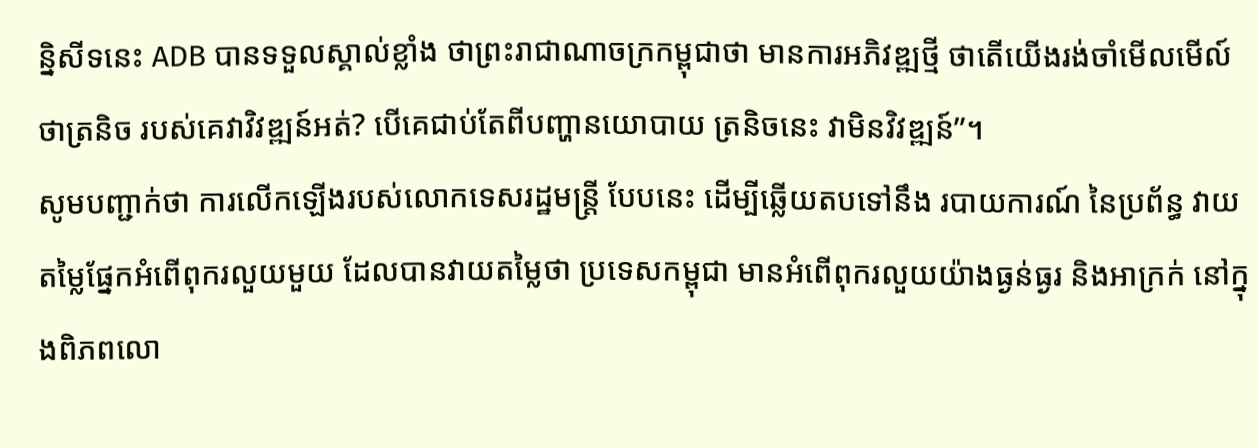ន្និសីទនេះ ADB បានទទួលស្គាល់ខ្លាំង ថាព្រះរាជាណាចក្រកម្ពុជាថា មានការអភិវឌ្ឍថ្មី ថាតើយើងរង់ចាំមើលមើល៍ ថាត្រនិច របស់គេវាវិវឌ្ឍន៍អត់? បើគេជាប់តែពីបញ្ហានយោបាយ ត្រនិចនេះ វាមិនវិវឌ្ឍន៍”។
សូមបញ្ជាក់ថា ការលើកឡើងរបស់លោកទេសរដ្ឋមន្ត្រី បែបនេះ ដើម្បីឆ្លើយតបទៅនឹង របាយការណ៍ នៃប្រព័ន្ធ វាយតម្លៃផ្នែកអំពើពុករលួយមួយ ដែលបានវាយតម្លៃថា ប្រទេសកម្ពុជា មានអំពើពុករលួយយ៉ាងធ្ងន់ធ្ងរ និងអាក្រក់ នៅក្នុងពិភពលោ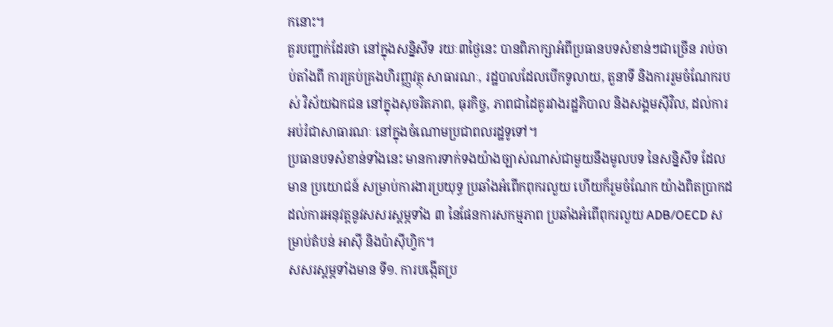កនោះ។
គួរបញ្ជាក់ដែរថា នៅក្នុងសន្និសីទ រយៈ៣ថ្ងៃនេះ បានពិភាក្សាអំពីប្រធានបទសំខាន់ៗជាច្រើន រាប់ចាប់តាំងពី ការគ្រប់គ្រងហិរញ្ញវត្ថុ សាធារណៈ, រដ្ឋបាលដែលបើកទូលាយ, តួនាទី និងការរួមចំណែករបស់ វិស័យឯកជន នៅក្នុងសុចរិតភាព, ធុរកិច្ច, ភាពជាដៃគូរវាងរដ្ឋភិបាល និងសង្គមស៊ីវិល, ដល់ការអប់រំជាសាធារណៈ នៅក្នុងចំណោមប្រជាពលរដ្ឋទូទៅ។
ប្រធានបទសំខាន់ទាំងនេះ មានការទាក់ទងយ៉ាងច្បាស់ណាស់ជាមួយនឹងមូលបទ នៃសន្និសីទ ដែលមាន ប្រយោជន៍ សម្រាប់ការងារប្រយុទ្ធ ប្រឆាំងអំពើកពុករលួយ ហើយក៏រួមចំណែក យ៉ាងពិតប្រាកដ ដល់ការអនុវត្តនូវសសរស្តម្ភទាំង ៣ នៃផែនការសកម្មភាព ប្រឆាំងអំពើពុករលួយ ADB/OECD សម្រាប់តំបន់ អាស៊ី និងប៉ាស៊ីហ្វិក។
សសរស្តម្ភទាំងមាន ទី១. ការបង្កើតប្រ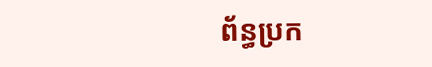ព័ន្ធប្រក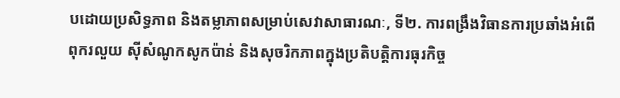បដោយប្រសិទ្ធភាព និងតម្លាភាពសម្រាប់សេវាសាធារណៈ, ទី២. ការពង្រឹងវិធានការប្រឆាំងអំពើពុករលួយ ស៊ីសំណូកសូកប៉ាន់ និងសុចរិកភាពក្នុងប្រតិបត្តិការធុរកិច្ច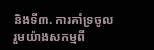និងទី៣. ការគាំទ្រចូលរួមយ៉ាងសកម្មពី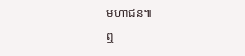មហាជន៕
ឮ